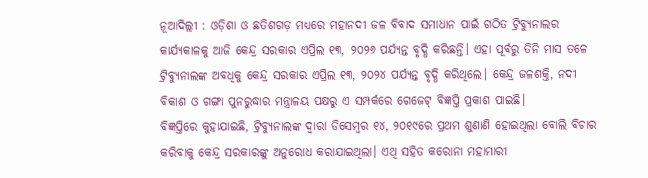ନୂଆଦିଲ୍ଲୀ : ଓଡ଼ିଶା ଓ ଛତିଶଗଡ଼ ମଧ୍ୟରେ ମହାନଦୀ ଜଳ ବିବାଦ ସମାଧାନ ପାଇଁ ଗଠିତ ଟ୍ରିବ୍ୟୁନାଲର କାର୍ଯ୍ୟକାଳକୁ ଆଜି କେନ୍ଦ୍ର ସରକାର ଏପ୍ରିଲ ୧୩, ୨୦୨୬ ପର୍ଯ୍ୟନ୍ତ ବୃଦ୍ଧି କରିଛନ୍ତି। ଏହା ପୂର୍ବରୁ ତିନି ମାସ ତଳେ ଟ୍ରିବ୍ୟୁନାଲଙ୍କ ଅବଧିକୁ କେନ୍ଦ୍ର ସରକାର ଏପ୍ରିଲ ୧୩, ୨୦୨୪ ପର୍ଯ୍ୟନ୍ତ ବୃଦ୍ଧି କରିଥିଲେ। କେନ୍ଦ୍ର ଜଳଶକ୍ତି, ନଦୀ ବିକାଶ ଓ ଗଙ୍ଗା ପୁନରୁଦ୍ଧାର ମନ୍ତ୍ରାଳୟ ପକ୍ଷରୁ ଏ ସମ୍ପର୍କରେ ଗେଜେଟ୍ ବିଜ୍ଞପ୍ତି ପ୍ରକାଶ ପାଇଛି।
ବିଜ୍ଞପ୍ତିରେ କୁହାଯାଇଛି, ଟ୍ରିବ୍ୟୁନାଲଙ୍କ ଦ୍ବାରା ଡିସେମ୍ବର ୧୪, ୨୦୧୯ରେ ପ୍ରଥମ ଶୁଣାଣି ହୋଇଥିଲା ବୋଲି ବିଚାର କରିବାକୁ କେନ୍ଦ୍ର ସରକାରଙ୍କୁ ଅନୁରୋଧ କରାଯାଇଥିଲା। ଏଥି ସହିତ କରୋନା ମହାମାରୀ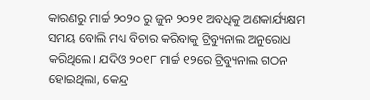କାରଣରୁ ମାର୍ଚ୍ଚ ୨୦୨୦ ରୁ ଜୁନ ୨୦୨୧ ଅବଧିକୁ ଅଣକାର୍ଯ୍ୟକ୍ଷମ ସମୟ ବୋଲି ମଧ୍ୟ ବିଚାର କରିବାକୁ ଟ୍ରିବ୍ୟୁନାଲ ଅନୁରୋଧ କରିଥିଲେ। ଯଦିଓ ୨୦୧୮ ମାର୍ଚ୍ଚ ୧୨ରେ ଟ୍ରିବ୍ୟୁନାଲ ଗଠନ ହୋଇଥିଲା, କେନ୍ଦ୍ର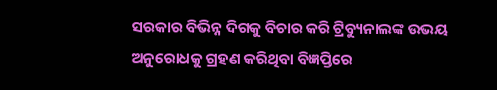ସରକାର ବିଭିନ୍ନ ଦିଗକୁ ବିଚାର କରି ଟ୍ରିବ୍ୟୁନାଲଙ୍କ ଉଭୟ ଅନୁରୋଧକୁ ଗ୍ରହଣ କରିଥିବା ବିଜ୍ଞପ୍ତିରେ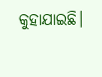କୁହାଯାଇଛି।